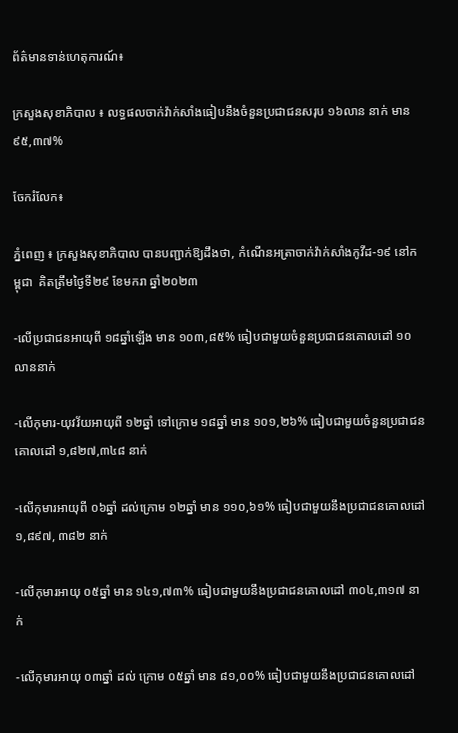ព័ត៌មានទាន់ហេតុការណ៍៖

ក្រសួងសុខាភិបាល ៖ លទ្ធផលចាក់វ៉ាក់សាំងធៀបនឹងចំនួនប្រជាជនសរុប ១៦លាន នាក់ មាន ៩៥,៣៧%

ចែករំលែក៖

ភ្នំពេញ ៖ ក្រសួងសុខាភិបាល បានបញ្ជាក់ឱ្យដឹងថា, កំណេីនអត្រាចាក់វ៉ាក់សាំងកូវីដ-១៩ នៅកម្ពុជា  គិតត្រឹមថ្ងៃទី២៩ ខែមករា ឆ្នាំ២០២៣

-លើប្រជាជនអាយុពី ១៨ឆ្នាំឡើង មាន ១០៣,៨៥% ធៀបជាមួយចំនួនប្រជាជនគោលដៅ ១០លាននាក់

-លើកុមារ-យុវវ័យអាយុពី ១២ឆ្នាំ ទៅក្រោម ១៨ឆ្នាំ មាន ១០១,២៦% ធៀបជាមួយចំនួនប្រជាជនគោលដៅ ១,៨២៧,៣៤៨ នាក់

-លើកុមារអាយុពី ០៦ឆ្នាំ ដល់ក្រោម ១២ឆ្នាំ មាន ១១០,៦១% ធៀបជាមួយនឹងប្រជាជនគោលដៅ ១,៨៩៧, ៣៨២ នាក់

-លើកុមារអាយុ ០៥ឆ្នាំ មាន ១៤១,៧៣% ធៀបជាមួយនឹងប្រជាជនគោលដៅ ៣០៤,៣១៧ នាក់

-លើកុមារអាយុ ០៣ឆ្នាំ ដល់ ក្រោម ០៥ឆ្នាំ មាន ៨១,០០% ធៀបជាមួយនឹងប្រជាជនគោលដៅ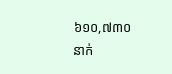៦១០,៧៣០ នាក់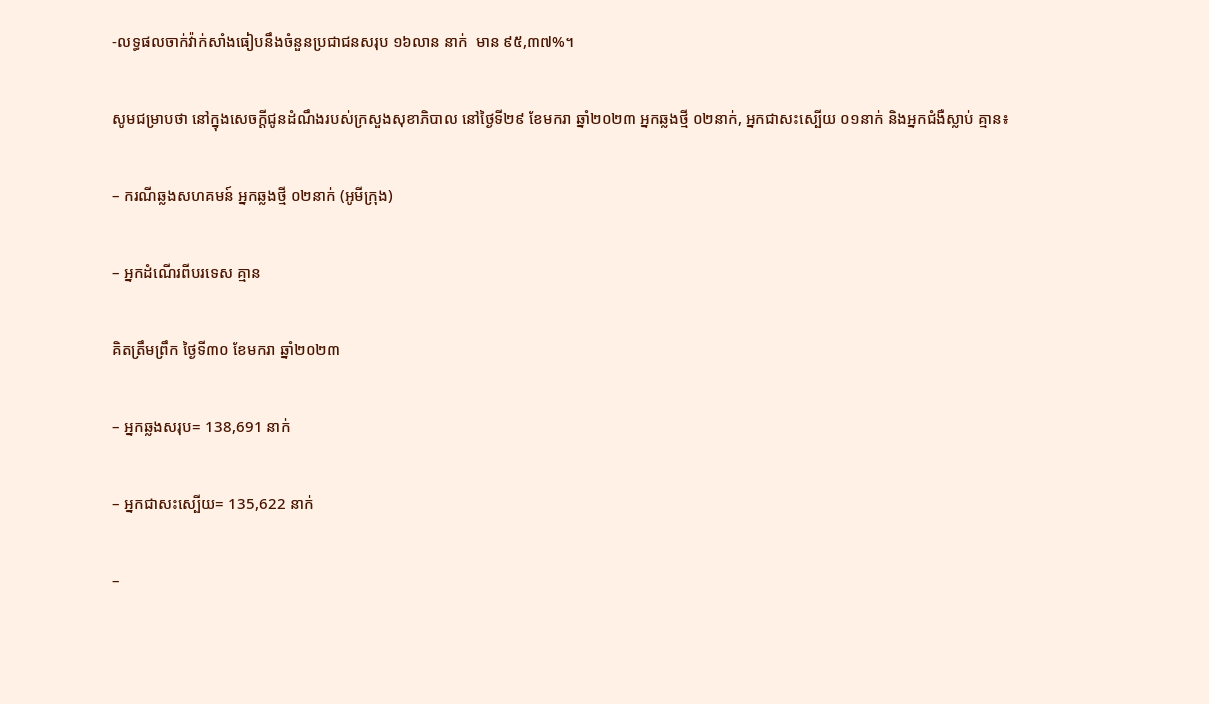-លទ្ធផលចាក់វ៉ាក់សាំងធៀបនឹងចំនួនប្រជាជនសរុប ១៦លាន នាក់  មាន ៩៥,៣៧%។

សូមជម្រាបថា នៅក្នុងសេចក្ដីជូនដំណឹងរបស់ក្រសួងសុខាភិបាល នៅថ្ងៃទី២៩ ខែមករា ឆ្នាំ២០២៣ អ្នកឆ្លងថ្មី ០២នាក់, អ្នកជាសះស្បើយ ០១នាក់ និងអ្នកជំងឺស្លាប់ គ្មាន៖

– ករណីឆ្លងសហគមន៍ អ្នកឆ្លងថ្មី ០២នាក់ (អូមីក្រុង)

– អ្នកដំណើរពីបរទេស គ្មាន

គិតត្រឹមព្រឹក ថ្ងៃទី៣០ ខែមករា ឆ្នាំ២០២៣

– អ្នកឆ្លងសរុប= 138,691 នាក់

– អ្នកជាសះស្បើយ= 135,622 នាក់

–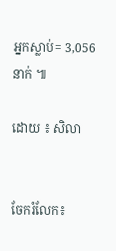អ្នកស្លាប់= 3,056 នាក់ ៕

ដោយ ៖ សិលា


ចែករំលែក៖